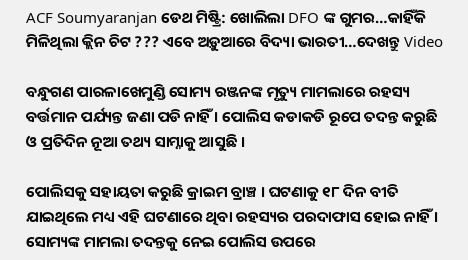ACF Soumyaranjan ଡେଥ ମିଷ୍ଟ୍ରି: ଖୋଲିଲା DFO ଙ୍କ ଗୁମର…କାହିଁକି ମିଳିଥିଲା କ୍ଲିନ ଚିଟ ??? ଏବେ ଅଡ଼ୁଆରେ ବିଦ୍ୟା ଭାରତୀ…ଦେଖନ୍ତୁ Video

ବନ୍ଧୁଗଣ ପାରଳାଖେମୁଣ୍ଡି ସୋମ୍ୟ ରଞ୍ଜନଙ୍କ ମୃତ୍ୟୁ ମାମଲାରେ ରହସ୍ୟ ବର୍ତ୍ତମାନ ପର୍ଯ୍ୟନ୍ତ ଜଣା ପଡି ନାହିଁ । ପୋଲିସ କଡାକଡି ରୂପେ ତଦନ୍ତ କରୁଛି ଓ ପ୍ରତିଦିନ ନୂଆ ତଥ୍ୟ ସାମ୍ନାକୁ ଆସୁଛି ।

ପୋଲିସକୁ ସହାୟତା କରୁଛି କ୍ରାଇମ ବ୍ରାଞ୍ଚ । ଘଟଣାକୁ ୧୮ ଦିନ ବୀତି ଯାଇଥିଲେ ମଧ୍ୟ ଏହି ଘଟଣାରେ ଥିବା ରହସ୍ୟର ପରଦାଫାସ ହୋଇ ନାହିଁ । ସୋମ୍ୟଙ୍କ ମାମଲା ତଦନ୍ତକୁ ନେଇ ପୋଲିସ ଉପରେ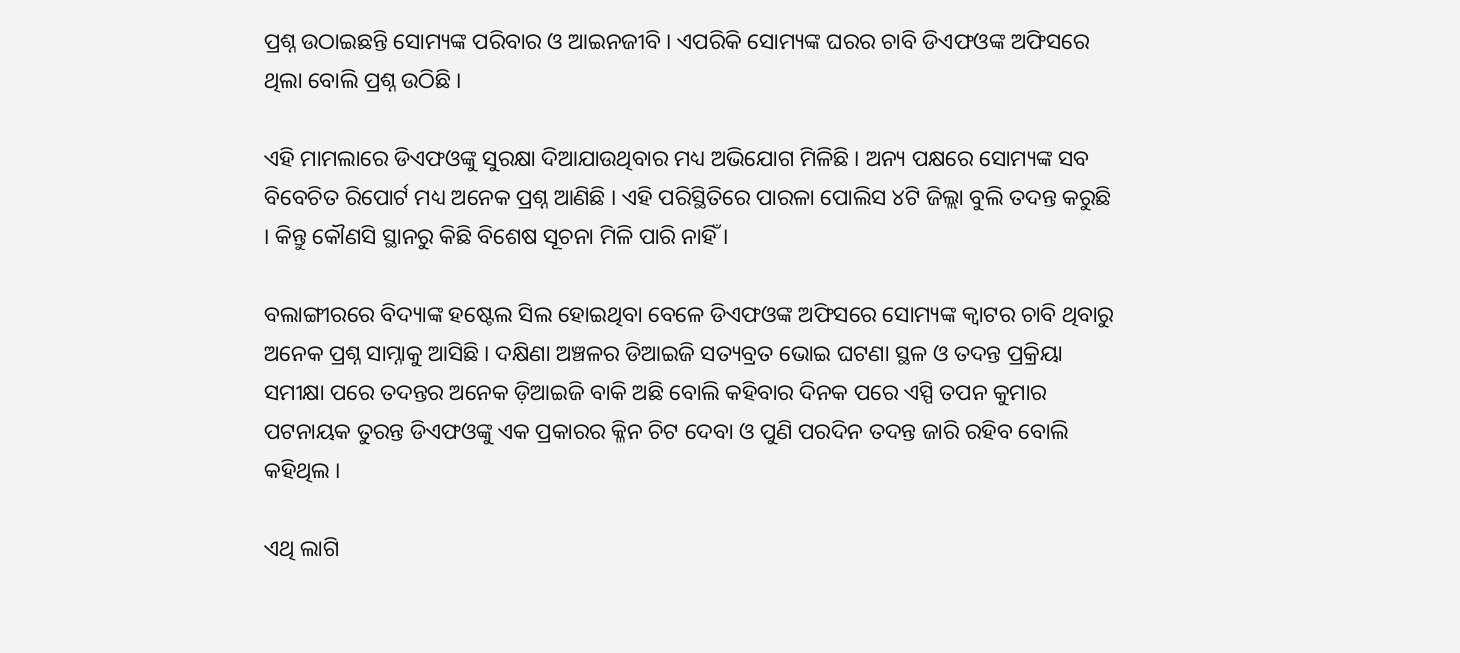ପ୍ରଶ୍ନ ଉଠାଇଛନ୍ତି ସୋମ୍ୟଙ୍କ ପରିବାର ଓ ଆଇନଜୀବି । ଏପରିକି ସୋମ୍ୟଙ୍କ ଘରର ଚାବି ଡିଏଫଓଙ୍କ ଅଫିସରେ ଥିଲା ବୋଲି ପ୍ରଶ୍ନ ଉଠିଛି ।

ଏହି ମାମଲାରେ ଡିଏଫଓଙ୍କୁ ସୁରକ୍ଷା ଦିଆଯାଉଥିବାର ମଧ୍ୟ ଅଭିଯୋଗ ମିଳିଛି । ଅନ୍ୟ ପକ୍ଷରେ ସୋମ୍ୟଙ୍କ ସବ ବିବେଚିତ ରିପୋର୍ଟ ମଧ୍ୟ ଅନେକ ପ୍ରଶ୍ନ ଆଣିଛି । ଏହି ପରିସ୍ଥିତିରେ ପାରଳା ପୋଲିସ ୪ଟି ଜିଲ୍ଲା ବୁଲି ତଦନ୍ତ କରୁଛି । କିନ୍ତୁ କୌଣସି ସ୍ଥାନରୁ କିଛି ବିଶେଷ ସୂଚନା ମିଳି ପାରି ନାହିଁ ।

ବଲାଙ୍ଗୀରରେ ବିଦ୍ୟାଙ୍କ ହଷ୍ଟେଲ ସିଲ ହୋଇଥିବା ବେଳେ ଡିଏଫଓଙ୍କ ଅଫିସରେ ସୋମ୍ୟଙ୍କ କ୍ଵାଟର ଚାବି ଥିବାରୁ ଅନେକ ପ୍ରଶ୍ନ ସାମ୍ନାକୁ ଆସିଛି । ଦକ୍ଷିଣା ଅଞ୍ଚଳର ଡିଆଇଜି ସତ୍ୟବ୍ରତ ଭୋଇ ଘଟଣା ସ୍ଥଳ ଓ ତଦନ୍ତ ପ୍ରକ୍ରିୟା ସମୀକ୍ଷା ପରେ ତଦନ୍ତର ଅନେକ ଡ଼ିଆଇଜି ବାକି ଅଛି ବୋଲି କହିବାର ଦିନକ ପରେ ଏସ୍ପି ତପନ କୁମାର ପଟନାୟକ ତୁରନ୍ତ ଡିଏଫଓଙ୍କୁ ଏକ ପ୍ରକାରର କ୍ଳିନ ଚିଟ ଦେବା ଓ ପୁଣି ପରଦିନ ତଦନ୍ତ ଜାରି ରହିବ ବୋଲି କହିଥିଲ ।

ଏଥି ଲାଗି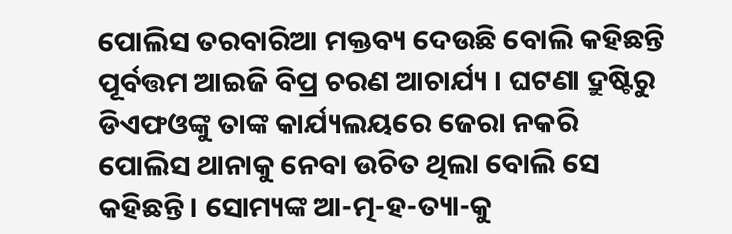ପୋଲିସ ତରବାରିଆ ମକ୍ତବ୍ୟ ଦେଉଛି ବୋଲି କହିଛନ୍ତି ପୂର୍ବତ୍ତମ ଆଇଜି ବିପ୍ର ଚରଣ ଆଚାର୍ଯ୍ୟ । ଘଟଣା ଦ୍ରୁଷ୍ଟିରୁ ଡିଏଫଓଙ୍କୁ ତାଙ୍କ କାର୍ଯ୍ୟଲୟରେ ଜେରା ନକରି ପୋଲିସ ଥାନାକୁ ନେବା ଉଚିତ ଥିଲା ବୋଲି ସେ କହିଛନ୍ତି । ସୋମ୍ୟଙ୍କ ଆ-ତ୍ମ-ହ-ତ୍ୟା-କୁ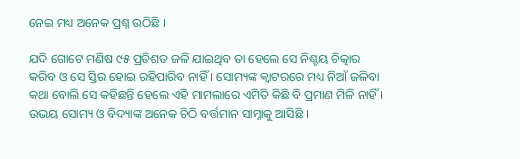ନେଇ ମଧ୍ୟ ଅନେକ ପ୍ରଶ୍ନ ଉଠିଛି ।

ଯଦି ଗୋଟେ ମଣିଷ ୯୫ ପ୍ରତିଶତ ଜଳି ଯାଇଥିବ ତା ହେଲେ ସେ ନିଶ୍ଚୟ ଚିତ୍କାର କରିବ ଓ ସେ ସ୍ତିର ହୋଇ ରହିପାରିବ ନାହିଁ । ସୋମ୍ୟଙ୍କ କ୍ଵାଟରରେ ମଧ୍ୟ ନିଆଁ ଜଳିବା କଥା ବୋଲି ସେ କହିଛନ୍ତି ହେଲେ ଏହି ମାମଲାରେ ଏମିତି କିଛି ବି ପ୍ରମାଣ ମିଳି ନାହିଁ । ଉଭୟ ସୋମ୍ୟ ଓ ବିଦ୍ୟାଙ୍କ ଅନେକ ଚିଠି ବର୍ତ୍ତମାନ ସାମ୍ନାକୁ ଆସିଛି ।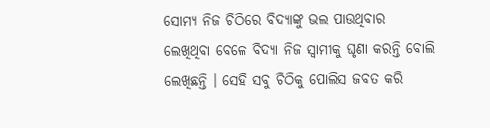ସୋମ୍ୟ ନିଜ ଚିଠିରେ ବିଦ୍ୟାଙ୍କୁ ଭଲ ପାଉଥିବାର ଲେଖିଥିବା ବେଳେ ବିଦ୍ୟା ନିଜ ସ୍ଵାମୀକୁ ଘୃଣା କରନ୍ତି ବୋଲି ଲେଖିଛନ୍ତି । ସେହି ସବୁ ଚିଠିକୁ ପୋଲିସ ଜବତ କରି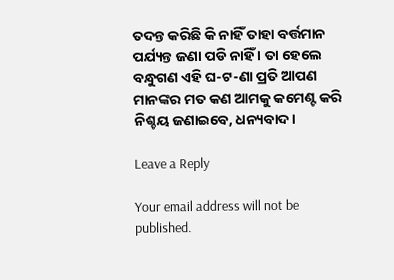ତଦନ୍ତ କରିଛି କି ନାହିଁ ତାହା ବର୍ତ୍ତମାନ ପର୍ଯ୍ୟନ୍ତ ଜଣା ପଡି ନାହିଁ । ତା ହେଲେ ବନ୍ଧୁଗଣ ଏହି ଘ-ଟ-ଣା ପ୍ରତି ଆପଣ ମାନଙ୍କର ମତ କଣ ଆମକୁ କମେଣ୍ଟ କରି ନିଶ୍ଚୟ ଜଣାଇବେ, ଧନ୍ୟବାଦ ।

Leave a Reply

Your email address will not be published.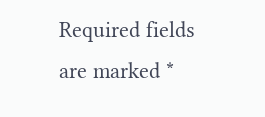Required fields are marked *